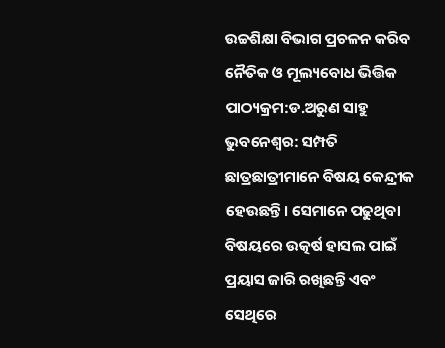ଉଚ୍ଚଶିକ୍ଷା ବିଭାଗ ପ୍ରଚଳନ କରିବ ନୈତିକ ଓ ମୂଲ୍ୟବୋଧ ଭିତ୍ତିକ ପାଠ୍ୟକ୍ରମ:ଡ.ଅରୁଣ ସାହୁ
ଭୁବନେଶ୍ବର: ସମ୍ପତି ଛାତ୍ରଛାତ୍ରୀମାନେ ବିଷୟ କେନ୍ଦ୍ରୀକ ହେଉଛନ୍ତି। ସେମାନେ ପଢୁଥିବା ବିଷୟରେ ଉତ୍କର୍ଷ ହାସଲ ପାଇଁ ପ୍ରୟାସ ଜାରି ରଖିଛନ୍ତି ଏବଂ ସେଥିରେ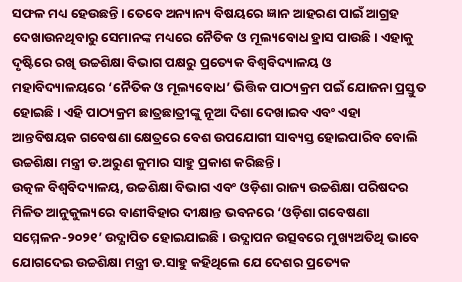ସଫଳ ମଧ୍ୟ ହେଉଛନ୍ତି। ତେବେ ଅନ୍ୟାନ୍ୟ ବିଷୟରେ ଜ୍ଞାନ ଆହରଣ ପାଇଁ ଆଗ୍ରହ ଦେଖାଉନଥିବାରୁ ସେମାନଙ୍କ ମଧ୍ୟରେ ନୈତିକ ଓ ମୂଲ୍ୟବୋଧ ହ୍ରାସ ପାଉଛି। ଏହାକୁ ଦୃଷ୍ଟିରେ ରଖି ଉଚ୍ଚଶିକ୍ଷା ବିଭାଗ ପକ୍ଷରୁ ପ୍ରତ୍ୟେକ ବିଶ୍ବବିଦ୍ୟାଳୟ ଓ ମହାବିଦ୍ୟାଳୟରେ ‘ନୈତିକ ଓ ମୂଲ୍ୟବୋଧ’ ଭିତ୍ତିକ ପାଠ୍ୟକ୍ରମ ପଇଁ ଯୋଜନା ପ୍ରସ୍ତୁତ ହୋଇଛି। ଏହି ପାଠ୍ୟକ୍ରମ ଛାତ୍ରଛାତ୍ରୀଙ୍କୁ ନୂଆ ଦିଶା ଦେଖାଇବ ଏବଂ ଏହା ଆନ୍ତବିଷୟକ ଗବେଷଣା କ୍ଷେତ୍ରରେ ବେଶ ଉପଯୋଗୀ ସାବ୍ୟସ୍ତ ହୋଇପାରିବ ବୋଲି ଉଚ୍ଚଶିକ୍ଷା ମନ୍ତ୍ରୀ ଡ.ଅରୁଣ କୁମାର ସାହୁ ପ୍ରକାଶ କରିଛନ୍ତି।
ଉତ୍କଳ ବିଶ୍ବବିଦ୍ୟାଳୟ, ଉଚ୍ଚଶିକ୍ଷା ବିଭାଗ ଏବଂ ଓଡ଼ିଶା ରାଜ୍ୟ ଉଚ୍ଚଶିକ୍ଷା ପରିଷଦର ମିଳିତ ଆନୁକୁଲ୍ୟରେ ବାଣୀବିହାର ଦୀକ୍ଷାନ୍ତ ଭବନରେ ‘ଓଡ଼ିଶା ଗବେଷଣା ସମ୍ମେଳନ-୨୦୨୧’ ଉଦ୍ଯାପିତ ହୋଇଯାଇଛି। ଉଦ୍ଯାପନ ଉତ୍ସବରେ ମୁଖ୍ୟଅତିଥି ଭାବେ ଯୋଗଦେଇ ଉଚ୍ଚଶିକ୍ଷା ମନ୍ତ୍ରୀ ଡ.ସାହୁ କହିଥିଲେ ଯେ ଦେଶର ପ୍ରତ୍ୟେକ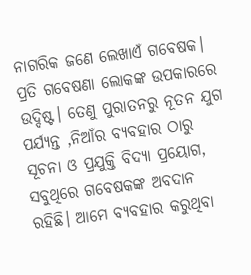ନାଗରିକ ଜଣେ ଲେଖାଏଁ ଗବେଷକ। ପ୍ରତି ଗବେଷଣା ଲୋକଙ୍କ ଉପକାରରେ ଉଦ୍ଦିଷ୍ଟ। ତେଣୁ ପୁରାତନରୁ ନୂତନ ଯୁଗ ପର୍ଯ୍ୟନ୍ତ ,ନିଆଁର ବ୍ୟବହାର ଠାରୁ ସୂଚନା ଓ ପ୍ରଯୁକ୍ତି ବିଦ୍ୟା ପ୍ରୟୋଗ, ସବୁଥିରେ ଗବେଷକଙ୍କ ଅବଦାନ ରହିଛି। ଆମେ ବ୍ୟବହାର କରୁଥିବା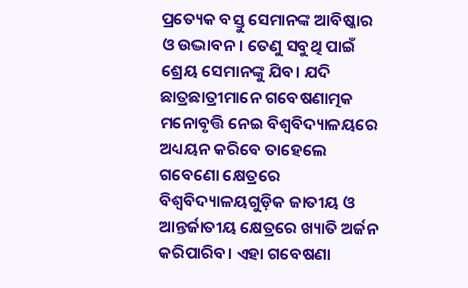ପ୍ରତ୍ୟେକ ବସ୍ତୁ ସେମାନଙ୍କ ଆବିଷ୍କାର ଓ ଉଦ୍ଭାବନ। ତେଣୁ ସବୁଥି ପାଇଁ ଶ୍ରେୟ ସେମାନଙ୍କୁ ଯିବ। ଯଦି ଛାତ୍ରଛାତ୍ରୀମାନେ ଗବେଷଣାତ୍ମକ ମନୋବୃତ୍ତି ନେଇ ବିଶ୍ବବିଦ୍ୟାଳୟରେ ଅଧ୍ୟୟନ କରିବେ ତାହେଲେ ଗବେଣୋ କ୍ଷେତ୍ରରେ ବିଶ୍ବବିଦ୍ୟାଳୟଗୁଡ଼ିକ ଜାତୀୟ ଓ ଆନ୍ତର୍ଜାତୀୟ କ୍ଷେତ୍ରରେ ଖ୍ୟାତି ଅର୍ଜନ କରିପାରିବ। ଏହା ଗବେଷଣା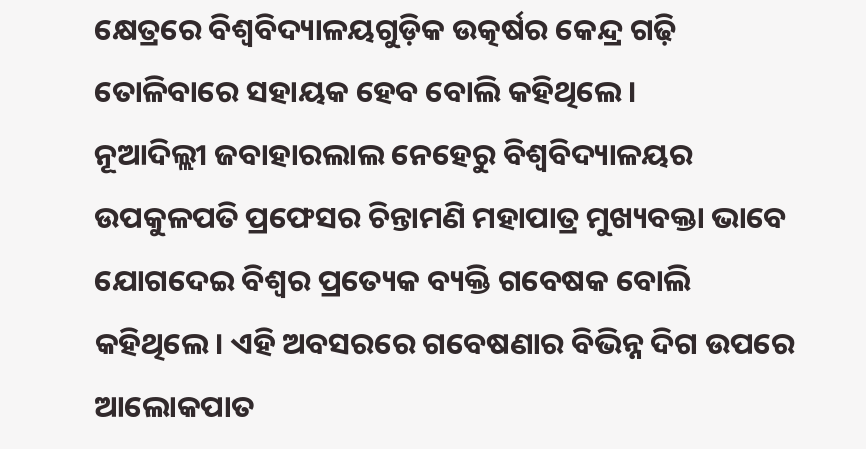କ୍ଷେତ୍ରରେ ବିଶ୍ବବିଦ୍ୟାଳୟଗୁଡ଼ିକ ଉତ୍କର୍ଷର କେନ୍ଦ୍ର ଗଢ଼ି ତୋଳିବାରେ ସହାୟକ ହେବ ବୋଲି କହିଥିଲେ।
ନୂଆଦିଲ୍ଲୀ ଜବାହାରଲାଲ ନେହେରୁ ବିଶ୍ବବିଦ୍ୟାଳୟର ଉପକୁଳପତି ପ୍ରଫେସର ଚିନ୍ତାମଣି ମହାପାତ୍ର ମୁଖ୍ୟବକ୍ତା ଭାବେ ଯୋଗଦେଇ ବିଶ୍ବର ପ୍ରତ୍ୟେକ ବ୍ୟକ୍ତି ଗବେଷକ ବୋଲି କହିଥିଲେ। ଏହି ଅବସରରେ ଗବେଷଣାର ବିଭିନ୍ନ ଦିଗ ଉପରେ ଆଲୋକପାତ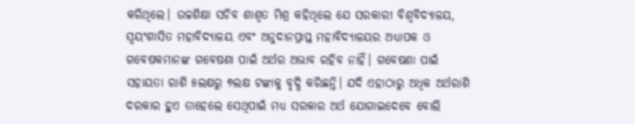କରିଥିଲେ। ଉଚ୍ଚଶିକ୍ଷା ସଚିବ ଶାଶ୍ବତ ମିଶ୍ର କହିଥିଲେ ଯେ ସରକାରୀ ବିଶ୍ବବିଦ୍ୟାଳୟ, ସ୍ବୟଂଶାସିତ ମହାବିଦ୍ୟାଳୟ ଏବଂ ଅନୁଦାନପ୍ରାପ୍ତ ମହାବିଦ୍ୟାଳୟର ଅଧ୍ୟାପକ ଓ ଗବେଷକମାନଙ୍କ ଗବେଷଣା ପାଇଁ ଅର୍ଥର ଅଭାବ ରହିବ ନାହିଁ। ଗବେଷଣା ପାଇଁ ସହାୟତା ରାଶି ୫ଲକ୍ଷରୁ ୭ଲକ୍ଷ ଟଙ୍କାକୁ ବୃଦ୍ଧି କରିଛନ୍ତି। ଯଦି ଏହାଠାରୁ ଅଧିକ ଅର୍ଥରାଶି ଦରକାର ହୁଏ ତାହେଲେ ସେଥିପାଇଁ ମଧ୍ୟ ସରକାର ଅର୍ଥ ଯୋଗାଇଦେବେ ବୋଲି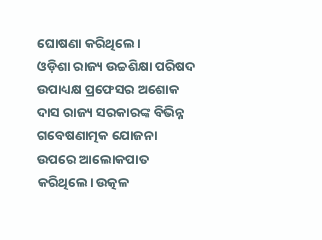ଘୋଷଣା କରିଥିଲେ।
ଓଡ଼ିଶା ରାଜ୍ୟ ଉଚ୍ଚଶିକ୍ଷା ପରିଷଦ ଉପାଧ୍ୟକ୍ଷ ପ୍ରଫେସର ଅଶୋକ ଦାସ ରାଜ୍ୟ ସରକାରଙ୍କ ବିଭିନ୍ନ ଗବେଷଣାତ୍ମକ ଯୋଜନା ଉପରେ ଆଲୋକପାତ କରିଥିଲେ। ଉତ୍କଳ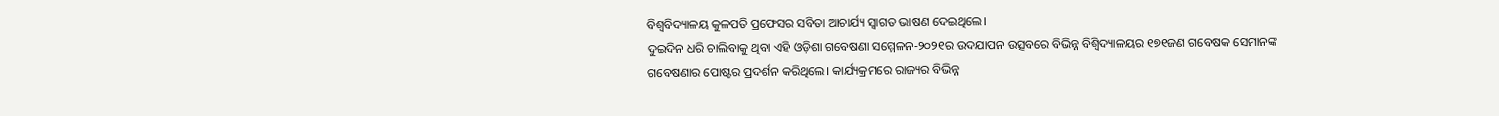ବିଶ୍ବବିଦ୍ୟାଳୟ କୁଳପତି ପ୍ରଫେସର ସବିତା ଆଚାର୍ଯ୍ୟ ସ୍ବାଗତ ଭାଷଣ ଦେଇଥିଲେ।
ଦୁଇଦିନ ଧରି ଚାଲିବାକୁ ଥିବା ଏହି ଓଡ଼ିଶା ଗବେଷଣା ସମ୍ମେଳନ-୨୦୨୧ର ଉଦଯାପନ ଉତ୍ସବରେ ବିଭିନ୍ନ ବିଶ୍ବିଦ୍ୟାଳୟର ୧୭୧ଜଣ ଗବେଷକ ସେମାନଙ୍କ ଗବେଷଣାର ପୋଷ୍ଟର ପ୍ରଦର୍ଶନ କରିଥିଲେ। କାର୍ଯ୍ୟକ୍ରମରେ ରାଜ୍ୟର ବିଭିନ୍ନ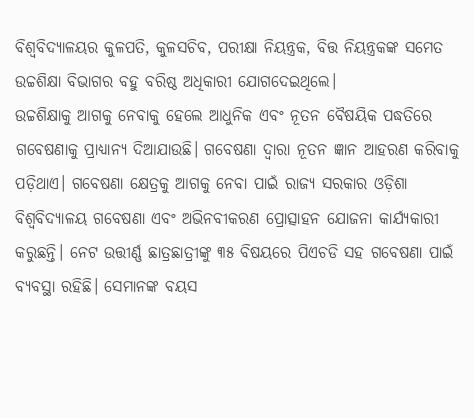ବିଶ୍ବବିଦ୍ୟାଳୟର କୁଳପତି, କୁଳସଚିବ, ପରୀକ୍ଷା ନିୟନ୍ତ୍ରକ, ବିତ୍ତ ନିୟନ୍ତ୍ରକଙ୍କ ସମେତ ଉଚ୍ଚଶିକ୍ଷା ବିଭାଗର ବହୁ ବରିଷ୍ଠ ଅଧିକାରୀ ଯୋଗଦେଇଥିଲେ।
ଉଚ୍ଚଶିକ୍ଷାକୁ ଆଗକୁ ନେବାକୁ ହେଲେ ଆଧୁନିକ ଏବଂ ନୂତନ ବୈଷୟିକ ପଦ୍ଧତିରେ ଗବେଷଣାକୁ ପ୍ରାଧ୍ୟାନ୍ୟ ଦିଆଯାଉଛି। ଗବେଷଣା ଦ୍ୱାରା ନୂତନ ଜ୍ଞାନ ଆହରଣ କରିବାକୁ ପଡ଼ିଥାଏ। ଗବେଷଣା କ୍ଷେତ୍ରକୁ ଆଗକୁ ନେବା ପାଇଁ ରାଜ୍ୟ ସରକାର ଓଡ଼ିଶା ବିଶ୍ୱବିଦ୍ୟାଳୟ ଗବେଷଣା ଏବଂ ଅଭିନବୀକରଣ ପ୍ରୋତ୍ସାହନ ଯୋଜନା କାର୍ଯ୍ୟକାରୀ କରୁଛନ୍ତି। ନେଟ ଉତ୍ତୀର୍ଣ୍ଣ ଛାତ୍ରଛାତ୍ରୀଙ୍କୁ ୩୫ ବିଷୟରେ ପିଏଚଡି ସହ ଗବେଷଣା ପାଇଁ ବ୍ୟବସ୍ଥା ରହିଛି। ସେମାନଙ୍କ ବୟସ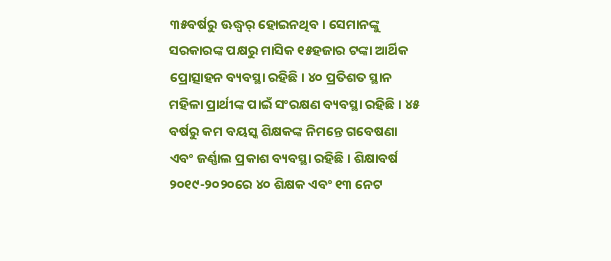୩୫ବର୍ଷରୁ ଊଦ୍ଧ୍ୱର୍ ହୋଇନଥିବ। ସେମାନଙ୍କୁ ସରକାରଙ୍କ ପକ୍ଷରୁ ମାସିକ ୧୫ହଜାର ଟଙ୍କା ଆର୍ଥିକ ପ୍ରୋତ୍ସାହନ ବ୍ୟବସ୍ଥା ରହିଛି। ୪୦ ପ୍ରତିଶତ ସ୍ଥାନ ମହିଳା ପ୍ରାର୍ଥୀଙ୍କ ପାଇଁ ସଂରକ୍ଷଣ ବ୍ୟବସ୍ଥା ରହିଛି। ୪୫ ବର୍ଷରୁ କମ ବୟସ୍କ ଶିକ୍ଷକଙ୍କ ନିମନ୍ତେ ଗବେଷଣା ଏବଂ ଜର୍ଣ୍ଣାଲ ପ୍ରକାଶ ବ୍ୟବସ୍ଥା ରହିଛି। ଶିକ୍ଷାବର୍ଷ ୨୦୧୯-୨୦୨୦ରେ ୪୦ ଶିକ୍ଷକ ଏବଂ ୧୩ ନେଟ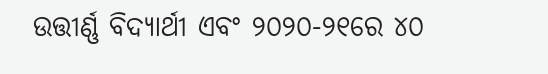ଉତ୍ତୀର୍ଣ୍ଣ ବିଦ୍ୟାର୍ଥୀ ଏବଂ ୨୦୨୦-୨୧ରେ ୪୦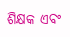ଶିକ୍ଷକ ଏବଂ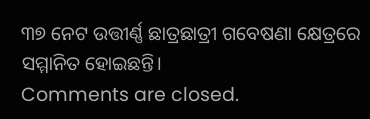୩୭ ନେଟ ଉତ୍ତୀର୍ଣ୍ଣ ଛାତ୍ରଛାତ୍ରୀ ଗବେଷଣା କ୍ଷେତ୍ରରେ ସମ୍ମାନିତ ହୋଇଛନ୍ତି।
Comments are closed.